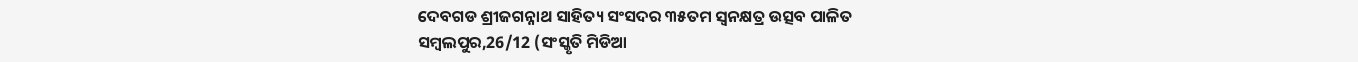ଦେବଗଡ ଶ୍ରୀଜଗନ୍ନାଥ ସାହିତ୍ୟ ସଂସଦର ୩୫ତମ ସ୍ଵନକ୍ଷତ୍ର ଉତ୍ସବ ପାଳିତ
ସମ୍ବଲପୁର,26/12 (ସଂସ୍କୃତି ମିଡିଆ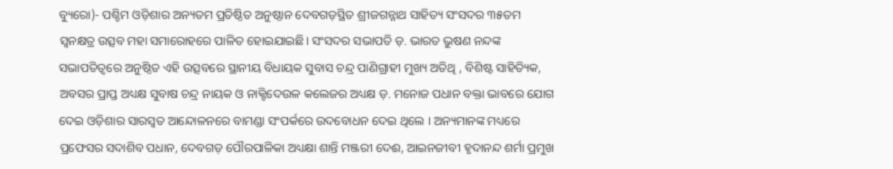ବ୍ୟୁରୋ)- ପଶ୍ଚିମ ଓଡ଼ିଶାର ଅନ୍ୟତମ ପ୍ରତିଷ୍ଠିତ ଅନୁଷ୍ଠାନ ଦେବଗଡ଼ସ୍ଥିତ ଶ୍ରୀଜଗନ୍ନାଥ ସାହିତ୍ୟ ସଂସଦର ୩୫ତମ ସ୍ଵନକ୍ଷତ୍ର ଉତ୍ସବ ମହା ସମାରୋହରେ ପାଳିତ ହୋଇଯାଇଛି। ସଂସଦର ସଭାପତି ଡ଼. ଭାରତ ଭୁଷଣ ନନ୍ଦଙ୍କ ସଭାପତିତ୍ବରେ ଅନୁଷ୍ଠିତ ଏହି ଉତ୍ସବରେ ସ୍ଥାନୀୟ ବିଧାୟକ ସୁବାସ ଚନ୍ଦ୍ର ପାଣିଗ୍ରାହୀ ମୁଖ୍ୟ ଅତିଥି , ବିଶିଷ୍ଟ ସାହିତ୍ୟିକ, ଅବସର ପ୍ରାପ୍ତ ଅଧ୍ୟକ୍ଷ ସୁବାଷ ଚନ୍ଦ୍ର ନାୟକ ଓ ନାକ୍ଟିଦେଉଳ କଲେଜର ଅଧ୍ୟକ୍ଷ ଡ଼. ମନୋଜ ପଧାନ ବକ୍ତା ଭାବରେ ଯୋଗ ଦେଇ ଓଡ଼ିଶାର ସାରସ୍ଵତ ଆନ୍ଦୋଳନରେ ବାମଣ୍ଡା ସଂପର୍କରେ ଉଦବୋଧନ ଦେଇ ଥିଲେ । ଅନ୍ୟମାନଙ୍କ ମଧ୍ୟରେ ପ୍ରଫେସର ସଦାଶିବ ପଧାନ, ଦେବଗଡ଼ ପୌରପାଳିକା ଅଧ୍ୟକ୍ଷା ଶାନ୍ତି ମଞ୍ଜରୀ ଦେଈ, ଆଇନଜୀବୀ ହୃଦାନନ୍ଦ ଶର୍ମା ପ୍ରମୁଖ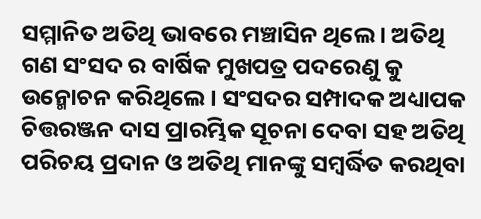ସମ୍ମାନିତ ଅତିଥି ଭାବରେ ମଞ୍ଚାସିନ ଥିଲେ । ଅତିଥି ଗଣ ସଂସଦ ର ବାର୍ଷିକ ମୁଖପତ୍ର ପଦରେଣୁ କୁ ଉନ୍ମୋଚନ କରିଥିଲେ । ସଂସଦର ସମ୍ପାଦକ ଅଧ୍ୟାପକ ଚିତ୍ତରଞ୍ଜନ ଦାସ ପ୍ରାରମ୍ଭିକ ସୂଚନା ଦେବା ସହ ଅତିଥି ପରିଚୟ ପ୍ରଦାନ ଓ ଅତିଥି ମାନଙ୍କୁ ସମ୍ବର୍ଦ୍ଧିତ କରଥିବା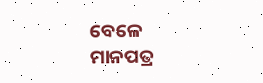ବେଳେ ମାନପତ୍ର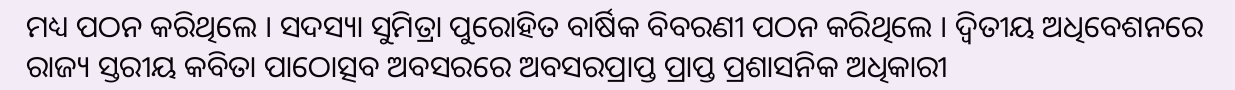ମଧ୍ୟ ପଠନ କରିଥିଲେ । ସଦସ୍ୟା ସୁମିତ୍ରା ପୁରୋହିତ ବାର୍ଷିକ ବିବରଣୀ ପଠନ କରିଥିଲେ । ଦ୍ଵିତୀୟ ଅଧିବେଶନରେ ରାଜ୍ୟ ସ୍ତରୀୟ କବିତା ପାଠୋତ୍ସବ ଅବସରରେ ଅବସରପ୍ରାପ୍ତ ପ୍ରାପ୍ତ ପ୍ରଶାସନିକ ଅଧିକାରୀ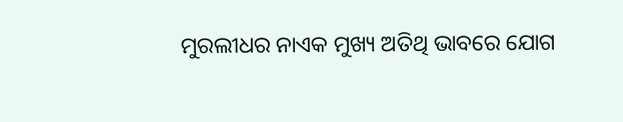ମୁରଲୀଧର ନାଏକ ମୁଖ୍ୟ ଅତିଥି ଭାବରେ ଯୋଗ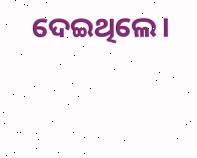ଦେଇଥିଲେ।